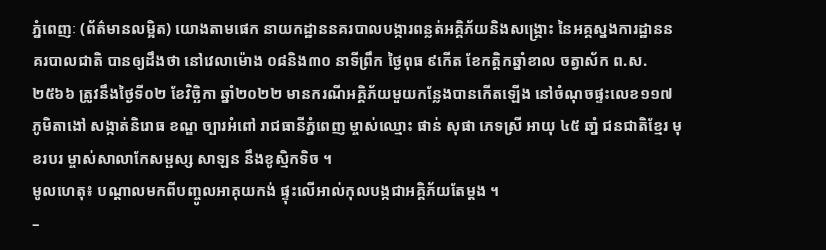ភ្នំពេញៈ (ព័ត៌មានលម្អិត) យោងតាមផេក នាយកដ្ឋាននគរបាលបង្ការពន្លត់អគ្គិភ័យនិងសង្គ្រោះ នៃអគ្គស្នងការដ្ឋាននគរបាលជាតិ បានឲ្យដឹងថា នៅវេលាម៉ោង ០៨និង៣០ នាទីព្រឹក ថ្ងៃពុធ ៩កើត ខែកតិ្តកឆ្នាំខាល ចត្វាស័ក ព.ស. ២៥៦៦ ត្រូវនឹងថ្ងៃទី០២ ខែវិចិ្ឆកា ឆ្នាំ២០២២ មានករណីអគ្គិភ័យមួយកន្លែងបានកើតឡើង នៅចំណុចផ្ទះលេខ១១៧ ភូមិតាងៅ សង្កាត់និរោធ ខណ្ឌ ច្បារអំពៅ រាជធានីភ្នំពេញ ម្ចាស់ឈ្មោះ ផាន់ សុផា ភេទស្រី អាយុ ៤៥ ឆាំ្ន ជនជាតិខែ្មរ មុខរបរ ម្ចាស់សាលាកែសម្ផស្ស សាឡន នឹងខូស្មិកទិច ។
មូលហេតុ៖ បណ្តាលមកពីបញ្ចូលអាគុយកង់ ផ្ទុះលើអាល់កុលបង្កជាអគិ្គភ័យតែម្តង ។
–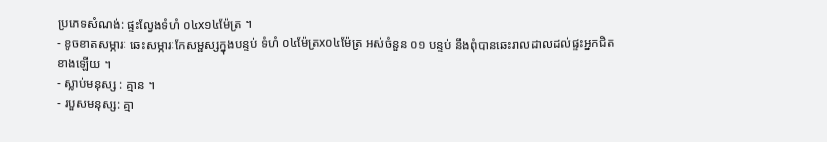ប្រភេទសំណង់: ផ្ទះលែ្វងទំហំ ០៤x១៤ម៉ែត្រ ។
- ខូចខាតសម្ភារៈ ឆេះសម្ភារៈកែសម្ផស្សក្នុងបន្ទប់ ទំហំ ០៤ម៉ែត្រx០៤ម៉ែត្រ អស់ចំនួន ០១ បន្ទប់ នឹងពុំបានឆេះរាលដាលដល់ផ្ទះអ្នកជិតខាងឡើយ ។
- ស្លាប់មនុស្ស : គ្មាន ។
- របួសមនុស្ស: គ្មា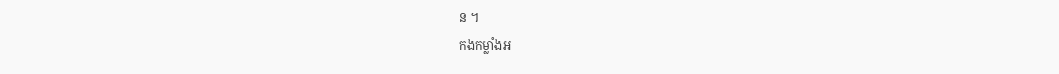ន ។
កងកម្លាំងអ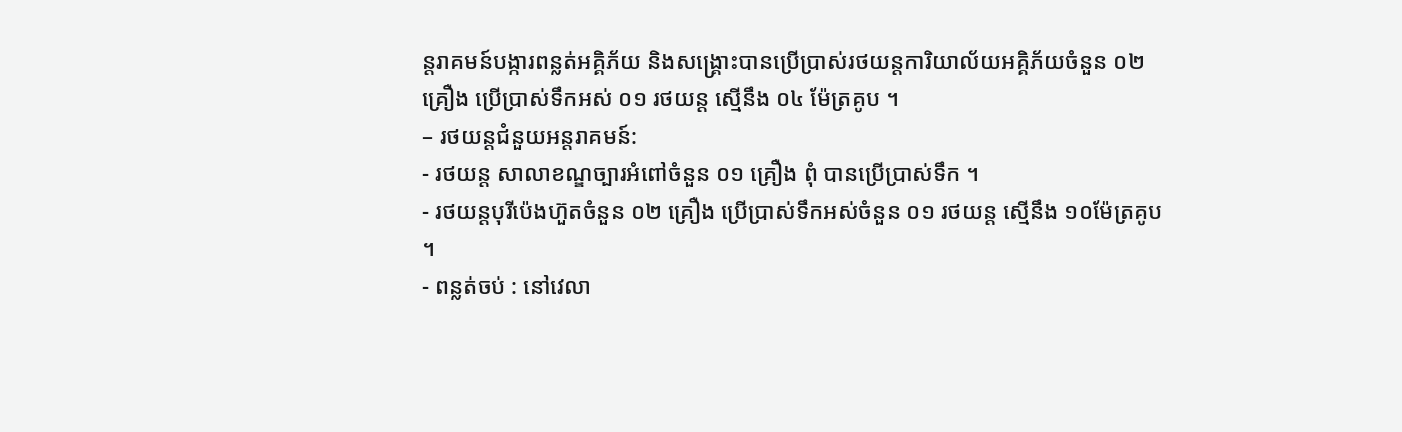ន្តរាគមន៍បង្ការពន្លត់អគ្គិភ័យ និងសង្គ្រោះបានប្រើប្រាស់រថយន្តការិយាល័យអគ្គិភ័យចំនួន ០២ គ្រឿង ប្រើប្រាស់ទឹកអស់ ០១ រថយន្ត ស្មើនឹង ០៤ ម៉ែត្រគូប ។
– រថយន្តជំនួយអន្តរាគមន៍:
- រថយន្ត សាលាខណ្ឌច្បារអំពៅចំនួន ០១ គ្រឿង ពុំ បានប្រើប្រាស់ទឹក ។
- រថយន្តបុរីប៉េងហ៊ួតចំនួន ០២ គ្រឿង ប្រើប្រាស់ទឹកអស់ចំនួន ០១ រថយន្ត សើ្មនឹង ១០ម៉ែត្រគូប ។
- ពន្លត់ចប់ : នៅវេលា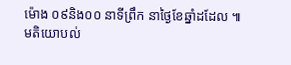ម៉ោង ០៩និង០០ នាទីព្រឹក នាថ្ងៃខែឆ្នាំដដែល ៕
មតិយោបល់